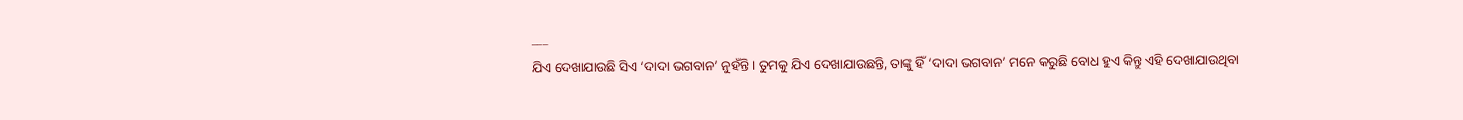___
ଯିଏ ଦେଖାଯାଉଛି ସିଏ ‘ଦାଦା ଭଗବାନ’ ନୁହଁନ୍ତି । ତୁମକୁ ଯିଏ ଦେଖାଯାଉଛନ୍ତି, ତାଙ୍କୁ ହିଁ ‘ଦାଦା ଭଗବାନ’ ମନେ କରୁଛି ବୋଧ ହୁଏ କିନ୍ତୁ ଏହି ଦେଖାଯାଉଥିବା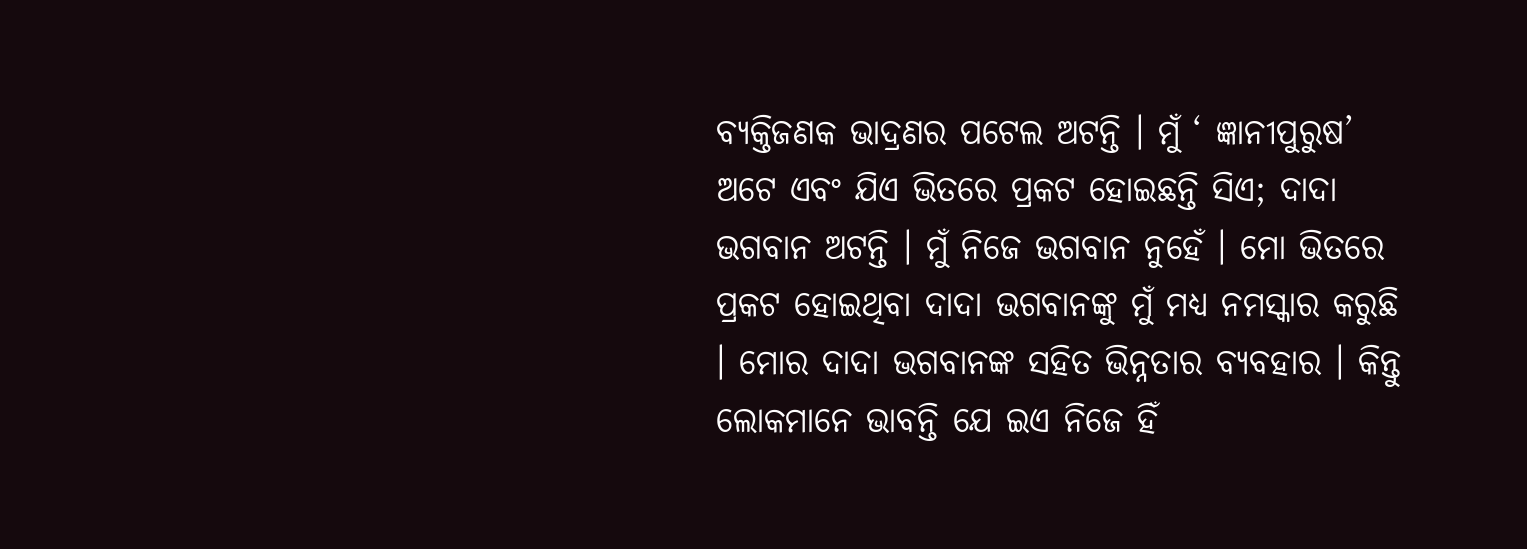ବ୍ୟକ୍ତିଜଣକ ଭାଦ୍ରଣର ପଟେଲ ଅଟନ୍ତି । ମୁଁ ‘ ଜ୍ଞାନୀପୁରୁଷ’ ଅଟେ ଏବଂ ଯିଏ ଭିତରେ ପ୍ରକଟ ହୋଇଛନ୍ତି ସିଏ; ଦାଦା ଭଗବାନ ଅଟନ୍ତି । ମୁଁ ନିଜେ ଭଗବାନ ନୁହେଁ । ମୋ ଭିତରେ ପ୍ରକଟ ହୋଇଥିବା ଦାଦା ଭଗବାନଙ୍କୁ ମୁଁ ମଧ୍ୟ ନମସ୍କାର କରୁଛି । ମୋର ଦାଦା ଭଗବାନଙ୍କ ସହିତ ଭିନ୍ନତାର ବ୍ୟବହାର । କିନ୍ତୁ ଲୋକମାନେ ଭାବନ୍ତି ଯେ ଇଏ ନିଜେ ହିଁ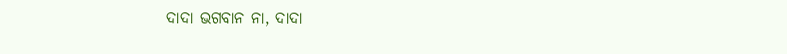ଦାଦା ଭଗବାନ ନା, ଦାଦା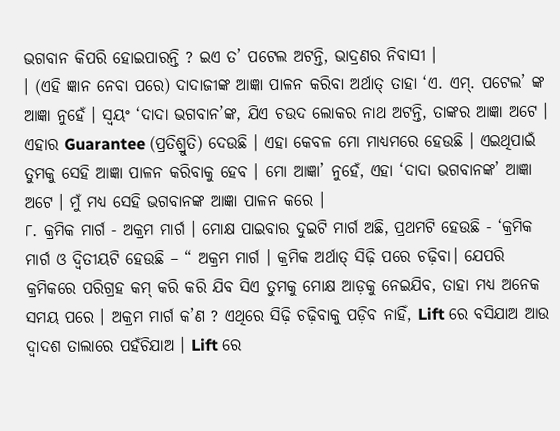ଭଗବାନ କିପରି ହୋଇପାରନ୍ତି ? ଇଏ ତ’ ପଟେଲ ଅଟନ୍ତି, ଭାଦ୍ରଣର ନିବାସୀ ।
। (ଏହି ଜ୍ଞାନ ନେବା ପରେ) ଦାଦାଜୀଙ୍କ ଆଜ୍ଞା ପାଳନ କରିବା ଅର୍ଥାତ୍ ତାହା ‘ଏ. ଏମ୍. ପଟେଲ’ ଙ୍କ ଆଜ୍ଞା ନୁହେଁ । ସ୍ଵୟଂ ‘ଦାଦା ଭଗବାନ’ଙ୍କ, ଯିଏ ଚଉଦ ଲୋକର ନାଥ ଅଟନ୍ତି, ତାଙ୍କର ଆଜ୍ଞା ଅଟେ । ଏହାର Guarantee (ପ୍ରତିଶ୍ରୁତି) ଦେଉଛି । ଏହା କେବଳ ମୋ ମାଧ୍ୟମରେ ହେଉଛି । ଏଇଥିପାଇଁ ତୁମକୁ ସେହି ଆଜ୍ଞା ପାଳନ କରିବାକୁ ହେବ । ମୋ ଆଜ୍ଞା’ ନୁହେଁ, ଏହା ‘ଦାଦା ଭଗବାନଙ୍କ’ ଆଜ୍ଞା ଅଟେ । ମୁଁ ମଧ୍ୟ ସେହି ଭଗବାନଙ୍କ ଆଜ୍ଞା ପାଳନ କରେ ।
୮. କ୍ରମିକ ମାର୍ଗ - ଅକ୍ରମ ମାର୍ଗ । ମୋକ୍ଷ ପାଇବାର ଦୁଇଟି ମାର୍ଗ ଅଛି, ପ୍ରଥମଟି ହେଉଛି - ‘କ୍ରମିକ ମାର୍ଗ ଓ ଦ୍ବିତୀୟଟି ହେଉଛି – “ ଅକ୍ରମ ମାର୍ଗ । କ୍ରମିକ ଅର୍ଥାତ୍ ସିଢ଼ି ପରେ ଚଢ଼ିବା। ଯେପରି କ୍ରମିକରେ ପରିଗ୍ରହ କମ୍ କରି କରି ଯିବ ସିଏ ତୁମକୁ ମୋକ୍ଷ ଆଡ଼କୁ ନେଇଯିବ, ତାହା ମଧ୍ୟ ଅନେକ ସମୟ ପରେ । ଅକ୍ରମ ମାର୍ଗ କ’ଣ ? ଏଥିରେ ସିଢ଼ି ଚଢ଼ିବାକୁ ପଡ଼ିବ ନାହିଁ, Lift ରେ ବସିଯାଅ ଆଉ ଦ୍ଵାଦଶ ତାଲାରେ ପହଁଚିଯାଅ । Lift ରେ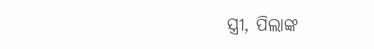ସ୍ତ୍ରୀ, ପିଲାଙ୍କ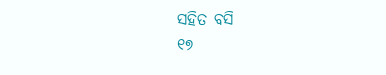ସହିତ ବସି
୧୭